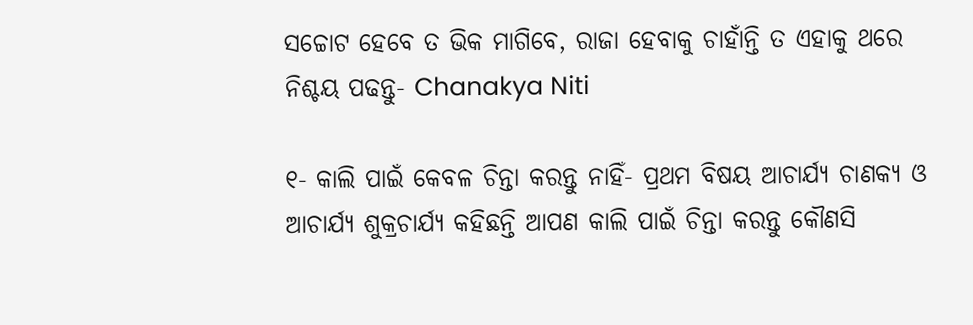ସଚ୍ଚୋଟ ହେବେ ତ ଭିକ ମାଗିବେ, ରାଜା ହେବାକୁ ଚାହାଁନ୍ତି ତ ଏହାକୁ ଥରେ ନିଶ୍ଚୟ ପଢନ୍ତୁ- Chanakya Niti

୧- କାଲି ପାଇଁ କେବଳ ଚିନ୍ତା କରନ୍ତୁ ନାହିଁ- ପ୍ରଥମ ବିଷୟ ଆଚାର୍ଯ୍ୟ ଚାଣକ୍ୟ ଓ ଆଚାର୍ଯ୍ୟ ଶୁକ୍ରଚାର୍ଯ୍ୟ କହିଛନ୍ତି ଆପଣ କାଲି ପାଇଁ ଚିନ୍ତା କରନ୍ତୁ କୌଣସି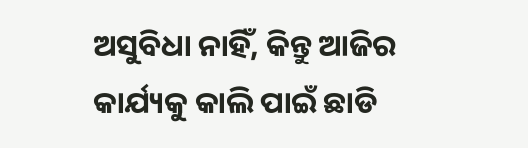ଅସୁବିଧା ନାହିଁ, କିନ୍ତୁ ଆଜିର କାର୍ଯ୍ୟକୁ କାଲି ପାଇଁ ଛାଡି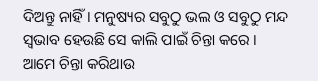ଦିଅନ୍ତୁ ନାହିଁ । ମନୁଷ୍ୟର ସବୁଠୁ ଭଲ ଓ ସବୁଠୁ ମନ୍ଦ ସ୍ଵଭାବ ହେଉଛି ସେ କାଲି ପାଇଁ ଚିନ୍ତା କରେ । ଆମେ ଚିନ୍ତା କରିଥାଉ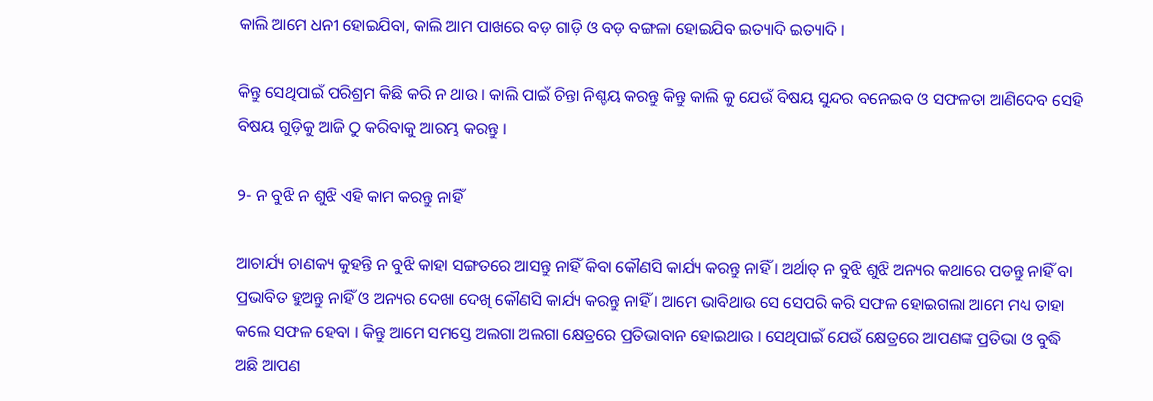କାଲି ଆମେ ଧନୀ ହୋଇଯିବା, କାଲି ଆମ ପାଖରେ ବଡ଼ ଗାଡ଼ି ଓ ବଡ଼ ବଙ୍ଗଳା ହୋଇଯିବ ଇତ୍ୟାଦି ଇତ୍ୟାଦି ।

କିନ୍ତୁ ସେଥିପାଇଁ ପରିଶ୍ରମ କିଛି କରି ନ ଥାଉ । କାଲି ପାଇଁ ଚିନ୍ତା ନିଶ୍ଚୟ କରନ୍ତୁ କିନ୍ତୁ କାଲି କୁ ଯେଉଁ ବିଷୟ ସୁନ୍ଦର ବନେଇବ ଓ ସଫଳତା ଆଣିଦେବ ସେହି ବିଷୟ ଗୁଡ଼ିକୁ ଆଜି ଠୁ କରିବାକୁ ଆରମ୍ଭ କରନ୍ତୁ ।

୨- ନ ବୁଝି ନ ଶୁଝି ଏହି କାମ କରନ୍ତୁ ନାହିଁ

ଆଚାର୍ଯ୍ୟ ଚାଣକ୍ୟ କୁହନ୍ତି ନ ବୁଝି କାହା ସଙ୍ଗତରେ ଆସନ୍ତୁ ନାହିଁ କିବା କୌଣସି କାର୍ଯ୍ୟ କରନ୍ତୁ ନାହିଁ । ଅର୍ଥାତ୍ ନ ବୁଝି ଶୁଝି ଅନ୍ୟର କଥାରେ ପଡନ୍ତୁ ନାହିଁ ବା ପ୍ରଭାବିତ ହୁଅନ୍ତୁ ନାହିଁ ଓ ଅନ୍ୟର ଦେଖା ଦେଖି କୌଣସି କାର୍ଯ୍ୟ କରନ୍ତୁ ନାହିଁ । ଆମେ ଭାବିଥାଉ ସେ ସେପରି କରି ସଫଳ ହୋଇଗଲା ଆମେ ମଧ୍ୟ ତାହା କଲେ ସଫଳ ହେବା । କିନ୍ତୁ ଆମେ ସମସ୍ତେ ଅଲଗା ଅଲଗା କ୍ଷେତ୍ରରେ ପ୍ରତିଭାବାନ ହୋଇଥାଉ । ସେଥିପାଇଁ ଯେଉଁ କ୍ଷେତ୍ରରେ ଆପଣଙ୍କ ପ୍ରତିଭା ଓ ବୁଦ୍ଧି ଅଛି ଆପଣ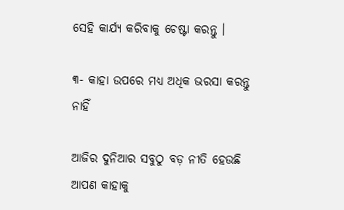ସେହି କାର୍ଯ୍ୟ କରିବାକୁ ଚେଷ୍ଟା କରନ୍ତୁ ।

୩- କାହା ଉପରେ ମଧ୍ୟ ଅଧିକ ଭରସା କରନ୍ତୁ ନାହିଁ

ଆଜିର ଦୁନିଆର ସବୁଠୁ ବଡ଼ ନୀତି ହେଉଛି ଆପଣ କାହାକୁ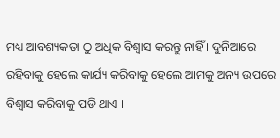ମଧ୍ୟ ଆବଶ୍ୟକତା ଠୁ ଅଧିକ ବିଶ୍ୱାସ କରନ୍ତୁ ନାହିଁ । ଦୁନିଆରେ ରହିବାକୁ ହେଲେ କାର୍ଯ୍ୟ କରିବାକୁ ହେଲେ ଆମକୁ ଅନ୍ୟ ଉପରେ ବିଶ୍ୱାସ କରିବାକୁ ପଡି ଥାଏ ।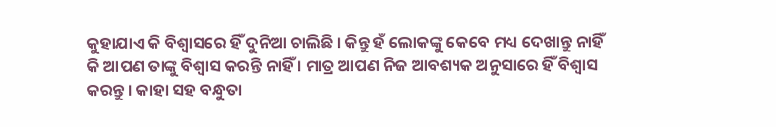କୁହାଯାଏ କି ବିଶ୍ଵାସରେ ହିଁ ଦୁନିଆ ଚାଲିଛି । କିନ୍ତୁ ହଁ ଲୋକଙ୍କୁ କେବେ ମଧ୍ୟ ଦେଖାନ୍ତୁ ନାହିଁ କି ଆପଣ ତାଙ୍କୁ ବିଶ୍ୱାସ କରନ୍ତି ନାହିଁ । ମାତ୍ର ଆପଣ ନିଜ ଆବଶ୍ୟକ ଅନୁସାରେ ହିଁ ବିଶ୍ୱାସ କରନ୍ତୁ । କାହା ସହ ବନ୍ଧୁତା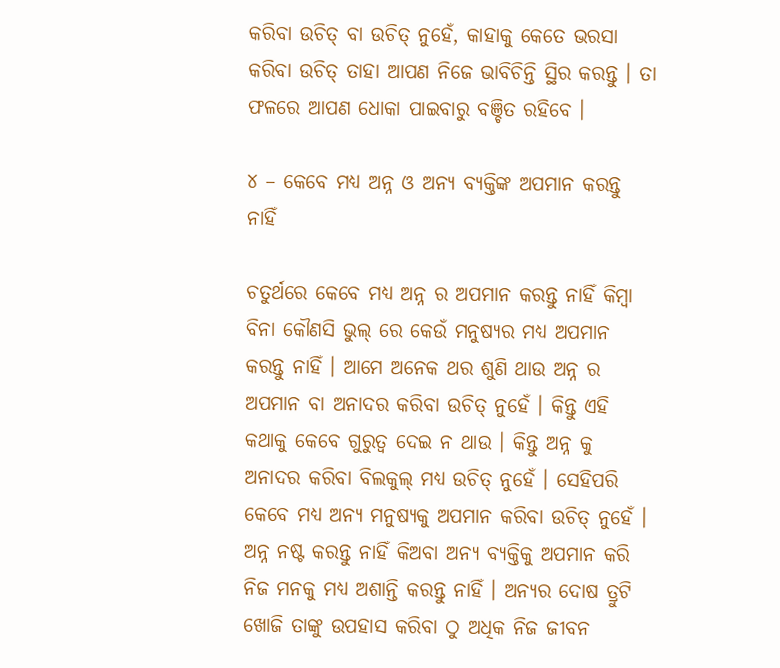କରିବା ଉଚିତ୍ ବା ଉଚିତ୍ ନୁହେଁ, କାହାକୁ କେତେ ଭରସା କରିବା ଉଚିତ୍ ତାହା ଆପଣ ନିଜେ ଭାବିଚିନ୍ତି ସ୍ଥିର କରନ୍ତୁ । ତା ଫଳରେ ଆପଣ ଧୋକା ପାଇବାରୁ ବଞ୍ଚିତ ରହିବେ ।

୪ – କେବେ ମଧ୍ୟ ଅନ୍ନ ଓ ଅନ୍ୟ ବ୍ୟକ୍ତିଙ୍କ ଅପମାନ କରନ୍ତୁ ନାହିଁ

ଚତୁର୍ଥରେ କେବେ ମଧ୍ୟ ଅନ୍ନ ର ଅପମାନ କରନ୍ତୁ ନାହିଁ କିମ୍ବା ବିନା କୌଣସି ଭୁଲ୍ ରେ କେଉଁ ମନୁଷ୍ୟର ମଧ୍ୟ ଅପମାନ କରନ୍ତୁ ନାହିଁ । ଆମେ ଅନେକ ଥର ଶୁଣି ଥାଉ ଅନ୍ନ ର ଅପମାନ ବା ଅନାଦର କରିବା ଉଚିତ୍ ନୁହେଁ । କିନ୍ତୁ ଏହି କଥାକୁ କେବେ ଗୁରୁତ୍ବ ଦେଇ ନ ଥାଉ । କିନ୍ତୁ ଅନ୍ନ କୁ ଅନାଦର କରିବା ବିଲକୁଲ୍ ମଧ୍ୟ ଉଚିତ୍ ନୁହେଁ । ସେହିପରି କେବେ ମଧ୍ୟ ଅନ୍ୟ ମନୁଷ୍ୟକୁ ଅପମାନ କରିବା ଉଚିତ୍ ନୁହେଁ । ଅନ୍ନ ନଷ୍ଟ କରନ୍ତୁ ନାହିଁ କିଅବା ଅନ୍ୟ ବ୍ୟକ୍ତିକୁ ଅପମାନ କରି ନିଜ ମନକୁ ମଧ୍ୟ ଅଶାନ୍ତି କରନ୍ତୁ ନାହିଁ । ଅନ୍ୟର ଦୋଷ ତ୍ରୁଟି ଖୋଜି ତାଙ୍କୁ ଉପହାସ କରିବା ଠୁ ଅଧିକ ନିଜ ଜୀବନ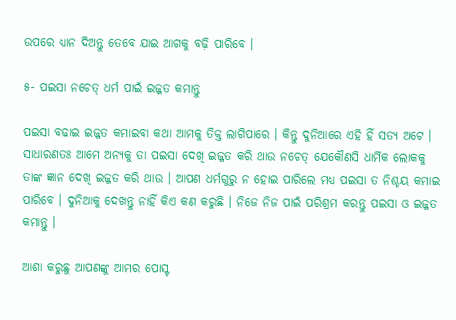ଉପରେ ଧ୍ୟାନ ଦିଅନ୍ତୁ ତେବେ ଯାଇ ଆଗକୁ ବଢ଼ି ପାରିବେ ।

୫- ପଇସା ନଚେତ୍ ଧର୍ମ ପାଇଁ ଇଜ୍ଜତ କମାନ୍ତୁ

ପଇସା ବଢାଇ ଇଜ୍ଜତ କମାଇବା କଥା ଆମକୁ ତିକ୍ତ ଲାଗିପାରେ । କିନ୍ତୁ ଦୁନିଆରେ ଏହି ହିଁ ସତ୍ୟ ଅଟେ । ସାଧାରଣତଃ ଆମେ ଅନ୍ୟକୁ ତା ପଇସା ଦେଖି ଇଜ୍ଜତ କରି ଥାଉ ନଚେତ୍ ଯେକୌଣସି ଧାର୍ମିକ ଲୋକକୁ ତାଙ୍କ ଜ୍ଞାନ ଦେଖି ଇଜ୍ଜତ କରି ଥାଉ । ଆପଣ ଧର୍ମଗୁରୁ ନ ହୋଇ ପାରିଲେ ମଧ୍ୟ ପଇସା ତ ନିଶ୍ଚୟ କମାଇ ପାରିବେ । ଦୁନିଆକୁ ଦେଖନ୍ତୁ ନାହିଁ କିଏ କଣ କରୁଛି । ନିଜେ ନିଜ ପାଇଁ ପରିଶ୍ରମ କରନ୍ତୁ ପଇସା ଓ ଇଜ୍ଜତ କମାନ୍ତୁ ।

ଆଶା କରୁଛୁ ଆପଣଙ୍କୁ ଆମର ପୋସ୍ଟ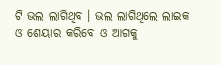ଟି ଭଲ ଲାଗିଥିବ । ଭଲ ଲାଗିଥିଲେ ଲାଇକ ଓ ଶେୟାର କରିବେ ଓ ଆଗକୁ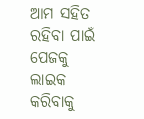ଆମ ସହିତ ରହିବା ପାଇଁ ପେଜକୁ ଲାଇକ କରିବାକୁ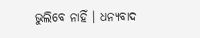ଭୁଲିବେ ନାହିଁ । ଧନ୍ୟବାଦ